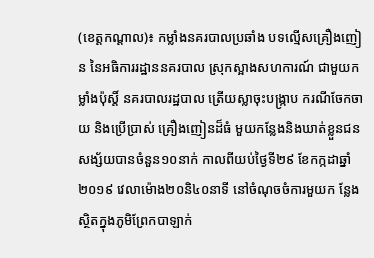(ខេត្តកណ្តាល)៖ កម្លាំងនគរបាលប្រឆាំង បទល្មើសគ្រឿងញៀន នៃអធិការរដ្ឋាននគរបាល ស្រុកស្អាងសហការណ៍ ជាមួយកម្លាំងប៉ុស្តិ៍ នគរបាលរដ្ឋបាល ត្រើយស្លាចុះបង្ក្រាប ករណីចែកចាយ និងប្រើប្រាស់ គ្រឿងញៀនដ៏ធំ មួយកន្លែងនិងឃាត់ខ្លួនជន សង្ស័យបានចំនួន១០នាក់ កាលពីយប់ថ្ងៃទី២៩ ខែកក្កដាឆ្នាំ២០១៩ វេលាម៉ោង២០និ៤០នាទី នៅចំណុចចំការមួយក ន្លែងស្ថិតក្នុងភូមិព្រែកបាឡាក់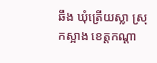ឆឹង ឃុំត្រើយស្លា ស្រុកស្អាង ខេត្តកណ្តា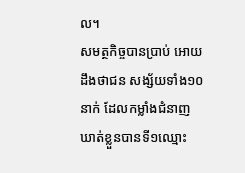ល។
សមត្ថកិច្ចបានប្រាប់ អោយដឹងថាជន សង្ស័យទាំង១០នាក់ ដែលកម្លាំងជំនាញ ឃាត់ខ្លួនបានទី១ឈ្មោះ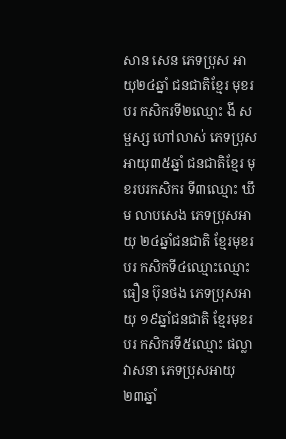សាន សេន ភេទប្រុស អាយុ២៤ឆ្នាំ ជនជាតិខ្មែរ មុខរបរ កសិករទី២ឈ្មោះ ងី សម្ផស្ស ហៅលាស់ ភេទប្រុស អាយុ៣៥ឆ្នាំ ជនជាតិខ្មែរ មុខរបរកសិករ ទី៣ឈ្មោះ ឃឹម លាបសេង ភេទប្រុសអាយុ ២៤ឆ្នាំជនជាតិ ខ្មែរមុខរបរ កសិកទី៤ឈ្មោះឈ្មោះ ធឿន ប៊ុនថង ភេទប្រុសអាយុ ១៩ឆ្នាំជនជាតិ ខ្មែរមុខរបរ កសិករទី៥ឈ្មោះ ផល្លា វាសនា ភេទប្រុសអាយុ ២៣ឆ្នាំ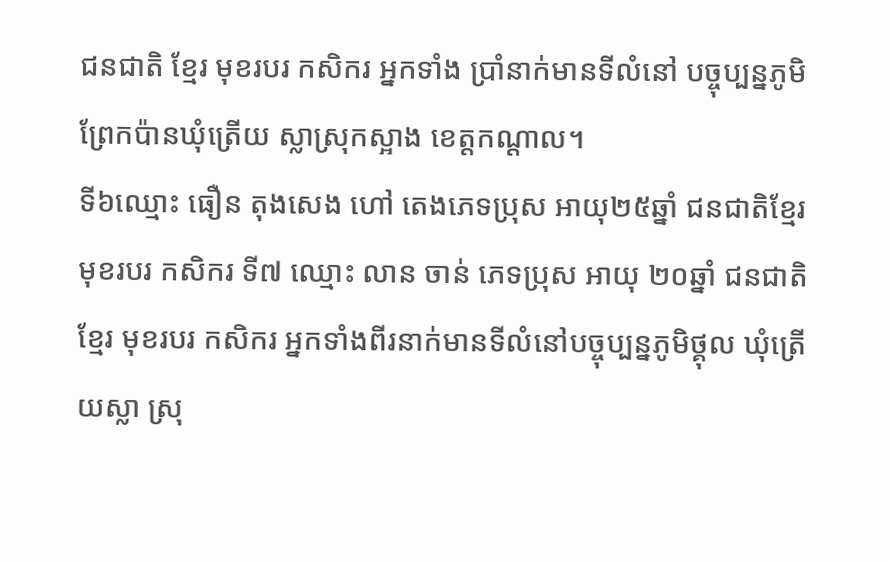ជនជាតិ ខ្មែរ មុខរបរ កសិករ អ្នកទាំង ប្រាំនាក់មានទីលំនៅ បច្ចុប្បន្នភូមិ ព្រែកប៉ានឃុំត្រើយ ស្លាស្រុកស្អាង ខេត្តកណ្តាល។
ទី៦ឈ្មោះ ធឿន តុងសេង ហៅ តេងភេទប្រុស អាយុ២៥ឆ្នាំ ជនជាតិខ្មែរ មុខរបរ កសិករ ទី៧ ឈ្មោះ លាន ចាន់ ភេទប្រុស អាយុ ២០ឆ្នាំ ជនជាតិ ខ្មែរ មុខរបរ កសិករ អ្នកទាំងពីរនាក់មានទីលំនៅបច្ចុប្បន្នភូមិថ្គុល ឃុំត្រើយស្លា ស្រុ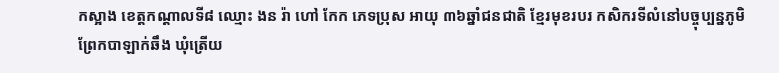កស្អាង ខេត្តកណ្តាលទី៨ ឈ្មោះ ងន រ៉ា ហៅ កែក ភេទប្រុស អាយុ ៣៦ឆ្នាំជនជាតិ ខ្មែរមុខរបរ កសិករទីលំនៅបច្ចុប្បន្នភូមិ ព្រែកបាឡាក់ឆឹង ឃុំត្រើយ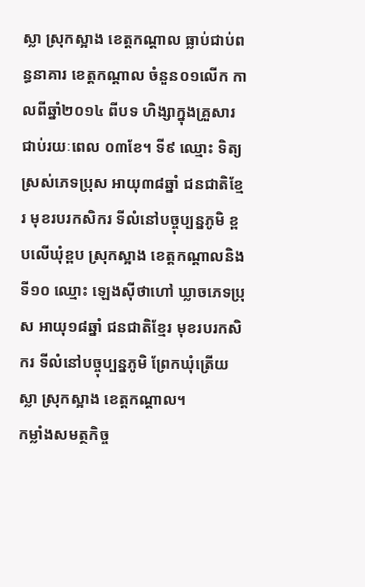ស្លា ស្រុកស្អាង ខេត្តកណ្តាល ធ្លាប់ជាប់ពន្ធនាគារ ខេត្តកណ្តាល ចំនួន០១លើក កាលពីឆ្នាំ២០១៤ ពីបទ ហិង្សាក្នុងគ្រួសារ ជាប់រយៈពេល ០៣ខែ។ ទី៩ ឈ្មោះ ទិត្យ ស្រស់ភេទប្រុស អាយុ៣៨ឆ្នាំ ជនជាតិខ្មែរ មុខរបរកសិករ ទីលំនៅបច្ចុប្បន្នភូមិ ខ្ពបលើឃុំខ្ពប ស្រុកស្អាង ខេត្តកណ្តាលនិងទី១០ ឈ្មោះ ឡេងស៊ីថាហៅ ឃ្លាចភេទប្រុស អាយុ១៨ឆ្នាំ ជនជាតិខ្មែរ មុខរបរកសិករ ទីលំនៅបច្ចុប្បន្នភូមិ ព្រែកឃុំត្រើយស្លា ស្រុកស្អាង ខេត្តកណ្តាល។
កម្លាំងសមត្ថកិច្ច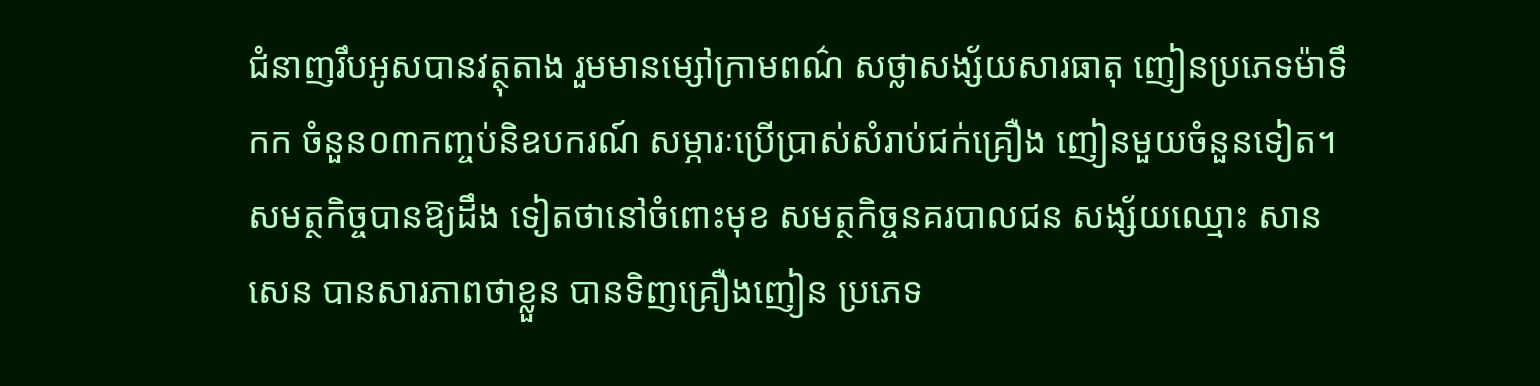ជំនាញរឹបអូសបានវត្ថុតាង រួមមានម្សៅក្រាមពណ៌ សថ្លាសង្ស័យសារធាតុ ញៀនប្រភេទម៉ាទឹកក ចំនួន០៣កញ្ចប់និឧបករណ៍ សម្ភារៈប្រើប្រាស់សំរាប់ជក់គ្រឿង ញៀនមួយចំនួនទៀត។
សមត្ថកិច្ចបានឱ្យដឹង ទៀតថានៅចំពោះមុខ សមត្ថកិច្ចនគរបាលជន សង្ស័យឈ្មោះ សាន សេន បានសារភាពថាខ្លួន បានទិញគ្រឿងញៀន ប្រភេទ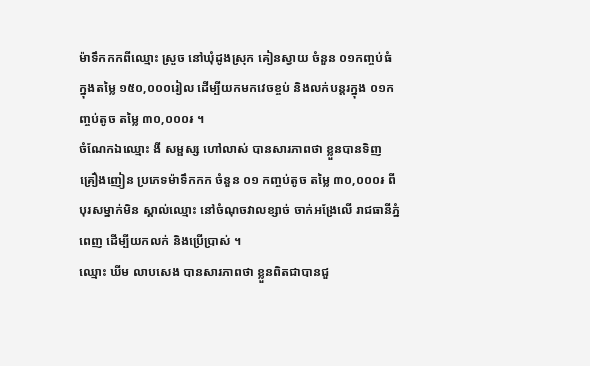ម៉ាទឹកកកពីឈ្មោះ ស្រួច នៅឃុំដូងស្រុក គៀនស្វាយ ចំនួន ០១កញ្ចប់ធំ ក្នុងតម្លៃ ១៥០,០០០រៀល ដើម្បីយកមកវេចខ្ចប់ និងលក់បន្តរក្នុង ០១កញ្ចប់តូច តម្លៃ ៣០,០០០៛ ។
ចំណែកឯឈ្មោះ ងី សម្ផស្ស ហៅលាស់ បានសារភាពថា ខ្លួនបានទិញ គ្រឿងញៀន ប្រភេទម៉ាទឹកកក ចំនួន ០១ កញ្ចប់តូច តម្លៃ ៣០,០០០៛ ពីបុរសម្នាក់មិន ស្គាល់ឈ្មោះ នៅចំណុចវាលខ្សាច់ ចាក់អង្រែលើ រាជធានីភ្នំពេញ ដើម្បីយកលក់ និងប្រើប្រាស់ ។
ឈ្មោះ ឃីម លាបសេង បានសារភាពថា ខ្លួនពិតជាបានជួ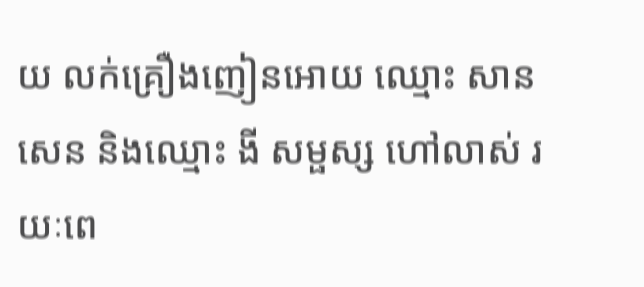យ លក់គ្រឿងញៀនអោយ ឈ្មោះ សាន សេន និងឈ្មោះ ងី សម្ផស្ស ហៅលាស់ រយៈពេ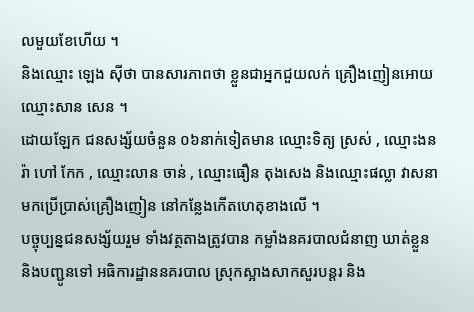លមួយខែហើយ ។
និងឈ្មោះ ឡេង ស៊ីថា បានសារភាពថា ខ្លួនជាអ្នកជួយលក់ គ្រឿងញៀនអោយឈ្មោះសាន សេន ។
ដោយឡែក ជនសង្ស័យចំនួន ០៦នាក់ទៀតមាន ឈ្មោះទិត្យ ស្រស់ , ឈ្មោះងន រ៉ា ហៅ កែក , ឈ្មោះលាន ចាន់ , ឈ្មោះធឿន តុងសេង និងឈ្មោះផល្លា វាសនា មកប្រើប្រាស់គ្រឿងញៀន នៅកន្លែងកើតហេតុខាងលើ ។
បច្ចុប្បន្នជនសង្ស័យរួម ទាំងវត្ថតាងត្រូវបាន កម្លាំងនគរបាលជំនាញ ឃាត់ខ្លួននិងបញ្ជូនទៅ អធិការដ្ឋាននគរបាល ស្រុកស្អាងសាកសួរបន្តរ និង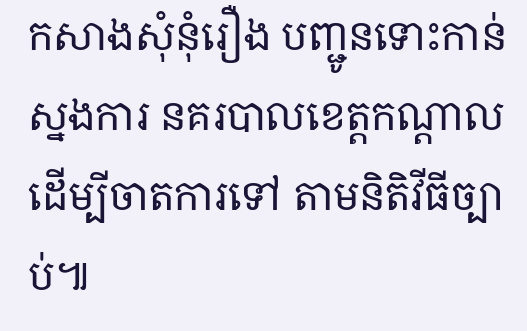កសាងសុំនុំរឿង បញ្ជូនទោះកាន់ស្នងការ នគរបាលខេត្តកណ្តាល ដើម្បីចាតការទៅ តាមនិតិវីធីច្បាប់៕